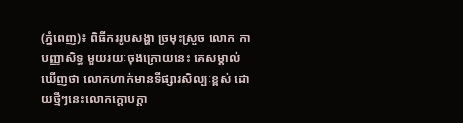(ភ្នំពេញ)៖ ពិធីកររូបសង្ហា ច្រមុះស្រួច លោក កា បញ្ញាសិទ្ធ មួយរយៈចុងក្រោយនេះ គេសម្គាល់ឃើញថា លោកហាក់មានទីផ្សារសិល្បៈខ្ពស់ ដោយថ្មីៗនេះលោកក្ដោបក្ដា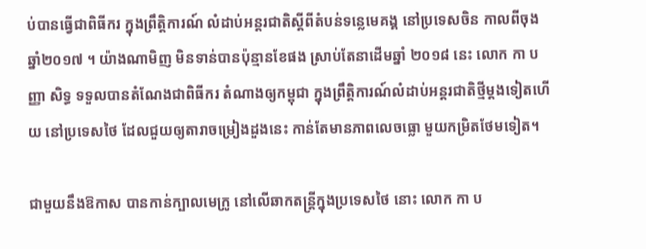ប់បានធ្វើជាពិធីករ ក្នុងព្រឹត្តិការណ៍ លំដាប់អន្តរជាតិស្ដីពីតំបន់ទន្លេមេគង្គ នៅប្រទេសចិន កាលពីចុងឆ្នាំ២០១៧ ។ យ៉ាងណាមិញ មិនទាន់បានប៉ុន្មានខែផង ស្រាប់តែនាដើមឆ្នាំ ២០១៨ នេះ លោក កា បញ្ញា សិទ្ធ ទទួលបានតំណែងជាពិធីករ តំណាងឲ្យកម្ពុជា ក្នុងព្រឹត្តិការណ៍លំដាប់អន្តរជាតិថ្មីម្ដងទៀតហើយ នៅប្រទេសថៃ ដែលជួយឲ្យតារាចម្រៀងដួងនេះ កាន់តែមានភាពលេចធ្លោ មួយកម្រិតថែមទៀត។

ជាមួយនឹងឱកាស បានកាន់ក្បាលមេក្រូ នៅលើឆាកតន្រ្ដីក្នុងប្រទេសថៃ នោះ លោក កា ប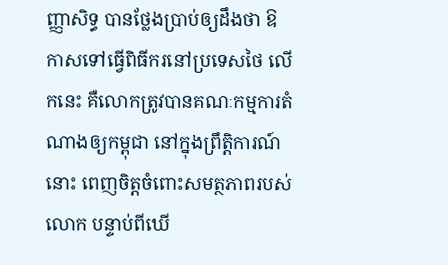ញ្ញាសិទ្ធ បានថ្លែងប្រាប់ឲ្យដឹងថា ឱកាសទៅធ្វើពិធីករនៅប្រទេសថៃ លើកនេះ គឺលោកត្រូវបានគណៈកម្មការតំណាងឲ្យកម្ពុជា នៅក្នុងព្រឹត្តិការណ៍នោះ ពេញចិត្តចំពោះសមត្ថភាពរបស់លោក បន្ទាប់ពីឃើ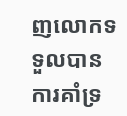ញលោកទទួលបាន ការគាំទ្រ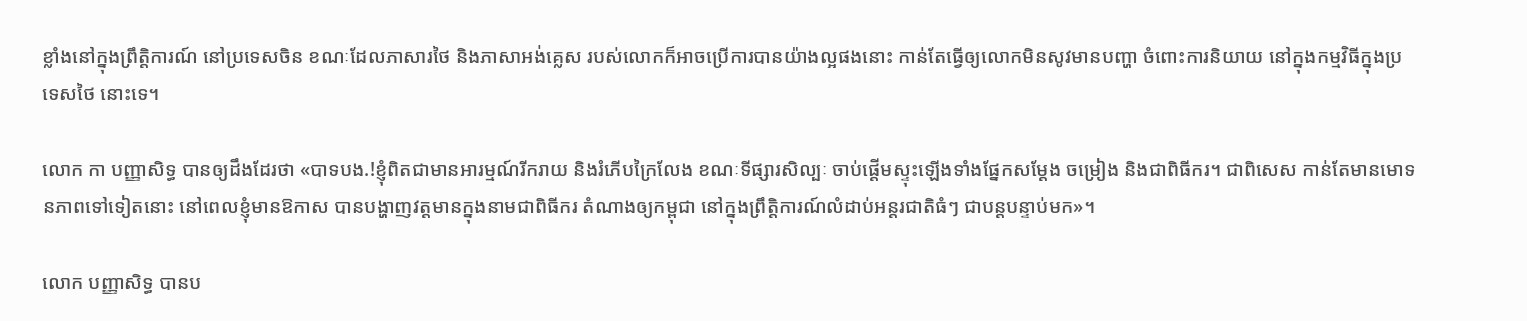ខ្លាំងនៅក្នុងព្រឹត្តិការណ៍ នៅប្រទេសចិន ខណៈដែលភាសារថៃ និងភាសាអង់គ្លេស របស់លោកក៏អាចប្រើការបានយ៉ាងល្អផងនោះ កាន់តែធ្វើឲ្យលោកមិនសូវមានបញ្ហា ចំពោះការនិយាយ នៅក្នុងកម្មវិធីក្នុងប្រទេសថៃ នោះទេ។

លោក កា បញ្ញាសិទ្ធ បានឲ្យដឹងដែរថា «បាទបង.!ខ្ញុំពិតជាមានអារម្មណ៍រីករាយ និងរំភើបក្រៃលែង ខណៈទីផ្សារសិល្បៈ ចាប់ផ្ដើមស្ទុះឡើងទាំងផ្នែកសម្ដែង ចម្រៀង និងជាពិធីករ។ ជាពិសេស កាន់តែមានមោទនភាពទៅទៀតនោះ នៅពេលខ្ញុំមានឱកាស បានបង្ហាញវត្តមានក្នុងនាមជាពិធីករ តំណាងឲ្យកម្ពុជា នៅក្នុងព្រឹត្តិការណ៍លំដាប់អន្តរជាតិធំៗ ជាបន្តបន្ទាប់មក»។

លោក បញ្ញាសិទ្ធ បានប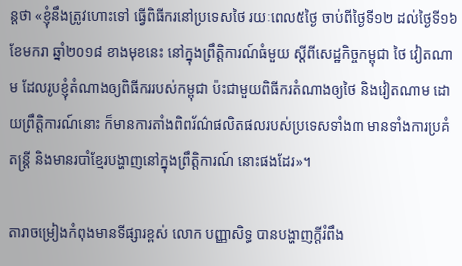ន្តថា «ខ្ញុំនឹងត្រូវហោះទៅ ធ្វើពិធីករនៅប្រទេសថៃ រយៈពេល៥ថ្ងៃ ចាប់ពីថ្ងៃទី១២ ដល់ថ្ងៃទី១៦ ខែមករា ឆ្នាំ២០១៨ ខាងមុខនេះ នៅក្នុងព្រឹត្តិការណ៍ធំមួយ ស្ដីពីសេដ្ឋកិច្ចកម្ពុជា ថៃ វៀតណាម ដែលរូបខ្ញុំតំណាងឲ្យពិធីកររបស់កម្ពុជា ប៉ះជាមួយពិធីករតំណាងឲ្យថៃ និងវៀតណាម ដោយព្រឹត្តិការណ៍នោះ ក៏មានការតាំងពិពរ័ណ៌ផលិតផលរបស់ប្រទេសទាំង៣ មានទាំងការប្រគំតន្ត្រី និងមានរបាំខ្មែរបង្ហាញនៅក្នុងព្រឹត្តិការណ៍ នោះផងដែរ»។

តារាចម្រៀងកំពុងមានទីផ្សារខ្ពស់ លោក បញ្ញាសិទ្ធ បានបង្ហាញក្ដីរំពឹង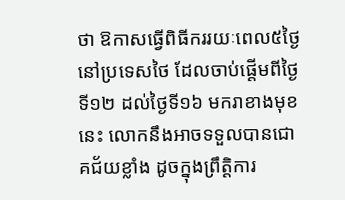ថា ឱកាសធ្វើពិធីកររយៈពេល៥ថ្ងៃ នៅប្រទេសថៃ ដែលចាប់ផ្ដើមពីថ្ងៃទី១២ ដល់ថ្ងៃទី១៦ មករាខាងមុខនេះ លោកនឹងអាចទទួលបានជោគជ័យខ្លាំង ដូចក្នុងព្រឹត្តិការ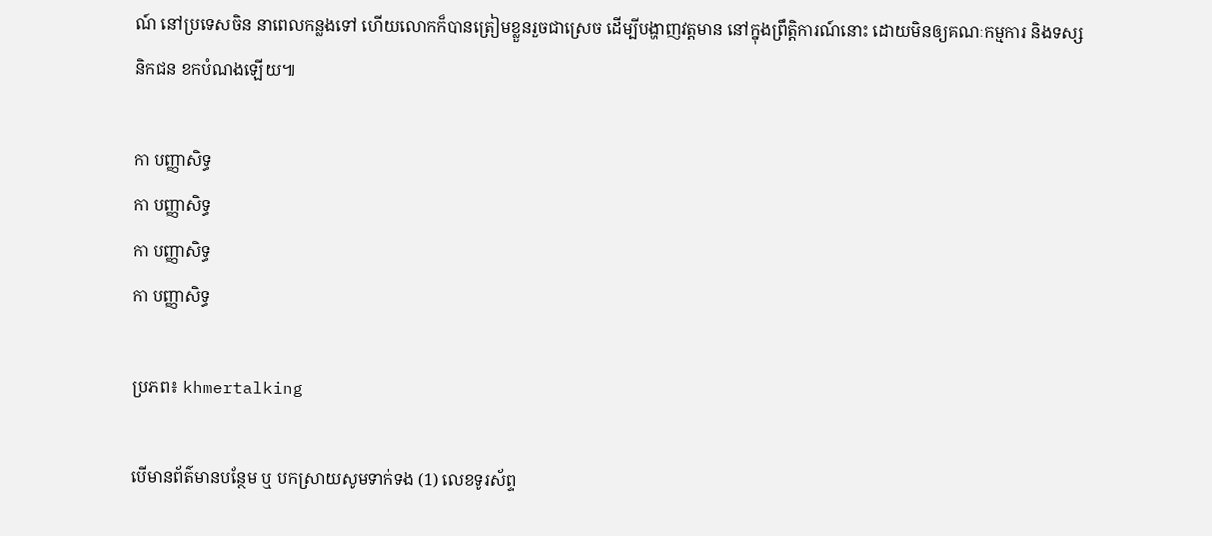ណ៍ នៅប្រទេសចិន នាពេលកន្លងទៅ ហើយលោកក៏បានត្រៀមខ្លួនរួចជាស្រេច ដើម្បីបង្ហាញវត្តមាន នៅក្នុងព្រឹត្តិការណ៍នោះ ដោយមិនឲ្យគណៈកម្មការ និងទស្សនិកជន ខកបំណងឡើយ៕

កា បញ្ញាសិទ្ធ
កា បញ្ញាសិទ្ធ
កា បញ្ញាសិទ្ធ
កា បញ្ញាសិទ្ធ

ប្រភព៖ khmertalking

បើមានព័ត៌មានបន្ថែម ឬ បកស្រាយសូមទាក់ទង (1) លេខទូរស័ព្ទ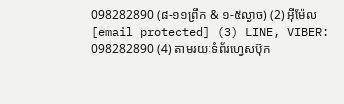098282890 (៨-១១ព្រឹក & ១-៥ល្ងាច) (2) អ៊ីម៉ែល [email protected] (3) LINE, VIBER: 098282890 (4) តាមរយៈទំព័រហ្វេសប៊ុក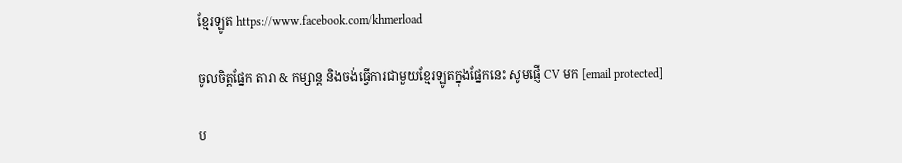ខ្មែរឡូត https://www.facebook.com/khmerload

ចូលចិត្តផ្នែក តារា & កម្សាន្ដ និងចង់ធ្វើការជាមួយខ្មែរឡូតក្នុងផ្នែកនេះ សូមផ្ញើ CV មក [email protected]

ប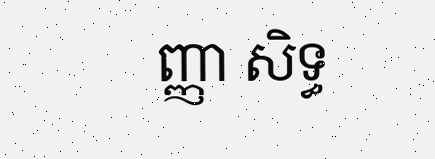ញ្ញា សិទ្ធ